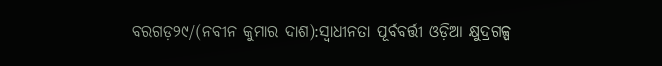ବରଗଡ଼୨୯/(ନବୀନ କୁମାର ଦାଶ):ସ୍ବାଧୀନତା ପୂର୍ବବର୍ତ୍ତୀ ଓଡ଼ିଆ କ୍ଷୁଦ୍ରଗଳ୍ପ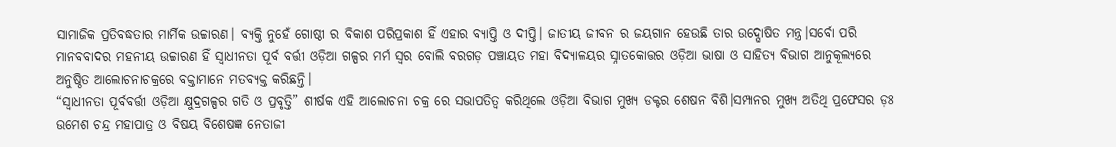ସାମାଜିକ ପ୍ରତିବଦ୍ଧତାର ମାର୍ମିକ ଉଚ୍ଚାରଣ। ବ୍ୟକ୍ତି ନୁହେଁ ଗୋଷ୍ଠୀ ର ବିକାଶ ପରିପ୍ରକାଶ ହିଁ ଏହାର ବ୍ୟାପ୍ତି ଓ ଦୀପ୍ତି। ଜାତୀୟ ଜୀବନ ର ଜୟଗାନ ହେଉଛି ତାର ଉଦ୍ଘୋଷିତ ମନ୍ତ୍ର।ସର୍ବୋ ପରି ମାନବବାଦର ମହନୀୟ ଉଚ୍ଚାରଣ ହିଁ ସ୍ବାଧୀନତା ପୂର୍ବ ବର୍ତ୍ତୀ ଓଡ଼ିଆ ଗଳ୍ପର ମର୍ମ ସ୍ବର ବୋଲି ବରଗଡ଼ ପଞ୍ଚାୟତ ମହା ବିଦ୍ୟାଳୟର ସ୍ନାତକୋତ୍ତର ଓଡ଼ିଆ ଭାଷା ଓ ସାହିତ୍ୟ ବିଭାଗ ଆନୁକୂଲ୍ୟରେ ଅନୁଷ୍ଠିତ ଆଲୋଚନାଚକ୍ରରେ ବକ୍ତାମାନେ ମତବ୍ୟକ୍ତ କରିଛନ୍ତି।
“ସ୍ବାଧୀନତା ପୂର୍ବବର୍ତ୍ତୀ ଓଡ଼ିଆ କ୍ଷୁଦ୍ରଗଳ୍ପର ଗତି ଓ ପ୍ରବୃତ୍ତି” ଶୀର୍ଷକ ଏହି ଆଲୋଚନା ଚକ୍ର ରେ ସଭାପତିତ୍ବ କରିଥିଲେ ଓଡ଼ିଆ ବିଭାଗ ମୁଖ୍ୟ ଡକ୍ଟର ଶେଷନ ବିଶି।ସମ୍ପାନର ମୁଖ୍ୟ ଅତିଥି ପ୍ରଫେସର ଡ଼ଃ ଉମେଶ ଚନ୍ଦ୍ର ମହାପାତ୍ର ଓ ବିଷୟ ବିଶେଷଜ୍ଞ ନେତାଜୀ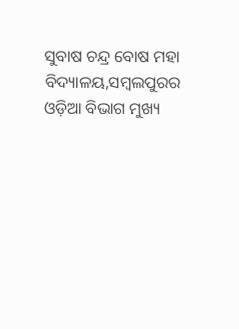ସୁବାଷ ଚନ୍ଦ୍ର ବୋଷ ମହା ବିଦ୍ୟାଳୟ,ସମ୍ବଲପୁରର ଓଡ଼ିଆ ବିଭାଗ ମୁଖ୍ୟ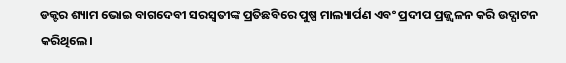ଡକ୍ଟର ଶ୍ୟାମ ଭୋଇ ବାଗଦେବୀ ସରସ୍ଵତୀଙ୍କ ପ୍ରତିଛବିରେ ପୁଷ୍ପ ମାଲ୍ୟାର୍ପଣ ଏବଂ ପ୍ରଦୀପ ପ୍ରଜ୍ଜ୍ୱଳନ କରି ଉଦ୍ଘାଟନ କରିଥିଲେ।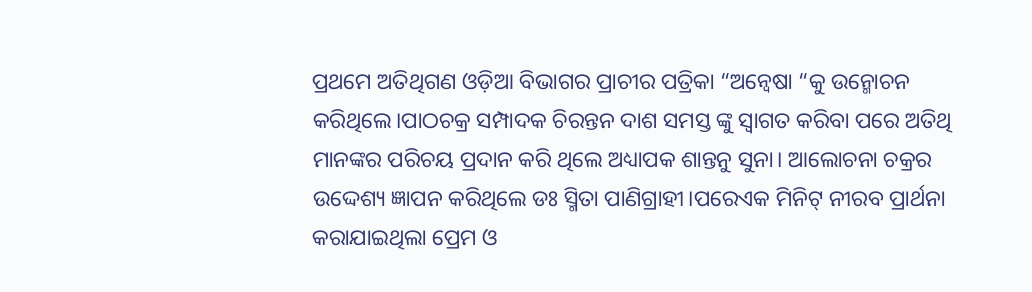ପ୍ରଥମେ ଅତିଥିଗଣ ଓଡ଼ିଆ ବିଭାଗର ପ୍ରାଚୀର ପତ୍ରିକା “ଅନ୍ୱେଷା “କୁ ଉନ୍ମୋଚନ କରିଥିଲେ।ପାଠଚକ୍ର ସମ୍ପାଦକ ଚିରନ୍ତନ ଦାଶ ସମସ୍ତ ଙ୍କୁ ସ୍ବାଗତ କରିବା ପରେ ଅତିଥି ମାନଙ୍କର ପରିଚୟ ପ୍ରଦାନ କରି ଥିଲେ ଅଧ୍ୟାପକ ଶାନ୍ତନୁ ସୁନା। ଆଲୋଚନା ଚକ୍ରର ଉଦ୍ଦେଶ୍ୟ ଜ୍ଞାପନ କରିଥିଲେ ଡଃ ସ୍ମିତା ପାଣିଗ୍ରାହୀ।ପରେଏକ ମିନିଟ୍ ନୀରବ ପ୍ରାର୍ଥନା କରାଯାଇଥିଲା ପ୍ରେମ ଓ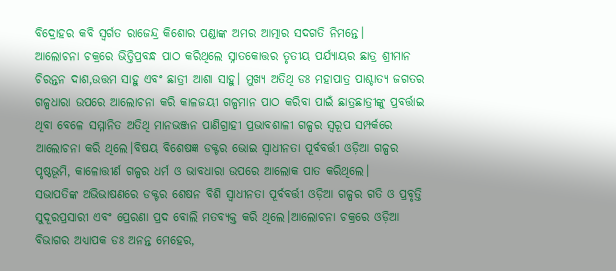ବିଦ୍ରୋହର କବି ସ୍ବର୍ଗତ ରାଜେନ୍ଦ୍ର କିଶୋର ପଣ୍ଡାଙ୍କ ଅମର ଆତ୍ମାର ସଦଗତି ନିମନ୍ତେ।
ଆଲୋଚନା ଚକ୍ରରେ ଭିତ୍ତିପ୍ରବନ୍ଧ ପାଠ କରିଥିଲେ ସ୍ନାତକୋତ୍ତର ତୃତୀୟ ପର୍ଯ୍ୟାୟର ଛାତ୍ର ଶ୍ରୀମାନ ଚିରନ୍ତନ ଦାଶ,ଉତ୍ତମ ସାହୁ ଏବଂ ଛାତ୍ରୀ ଆଶା ସାହୁ। ମୁଖ୍ୟ ଅତିଥି ଡଃ ମହାପାତ୍ର ପାଶ୍ଚାତ୍ୟ ଜଗତର ଗଳ୍ପଧାରା ଉପରେ ଆଲୋଚନା କରି କାଳଜୟୀ ଗଳ୍ପମାନ ପାଠ କରିବା ପାଇଁ ଛାତ୍ରଛାତ୍ରୀଙ୍କୁ ପ୍ରବର୍ତ୍ତାଇ ଥିବା ବେଳେ ସମ୍ମାନିତ ଅତିଥି ମାନଭଞ୍ଜନ ପାଣିଗ୍ରାହୀ ପ୍ରଭାବଶାଳୀ ଗଳ୍ପର ସ୍ଵରୂପ ସମ୍ପର୍କରେ ଆଲୋଚନା କରି ଥିଲେ।ବିଷୟ ବିଶେଷଜ୍ଞ ଡକ୍ଟର ଭୋଇ ସ୍ବାଧୀନତା ପୂର୍ବବର୍ତ୍ତୀ ଓଡ଼ିଆ ଗଳ୍ପର ପୃଷ୍ଠଭୂମି, କାଳୋତ୍ତୀର୍ଣ ଗଳ୍ପର ଧର୍ମ ଓ ଭାବଧାରା ଉପରେ ଆଲୋକ ପାତ କରିଥିଲେ।
ସଭାପତିଙ୍କ ଅଭିଭାଷଣରେ ଡକ୍ଟର ଶେଷନ ବିଶି ସ୍ବାଧୀନତା ପୂର୍ବବର୍ତ୍ତୀ ଓଡ଼ିଆ ଗଳ୍ପର ଗତି ଓ ପ୍ରବୃତ୍ତି ସୁଦୂରପ୍ରସାରୀ ଏବଂ ପ୍ରେରଣା ପ୍ରଦ ବୋଲି ମତବ୍ୟକ୍ତ କରି ଥିଲେ।ଆଲୋଚନା ଚକ୍ରରେ ଓଡ଼ିଆ ବିଭାଗର ଅଧ୍ୟାପକ ଡଃ ଅନନ୍ତ ମେହେର,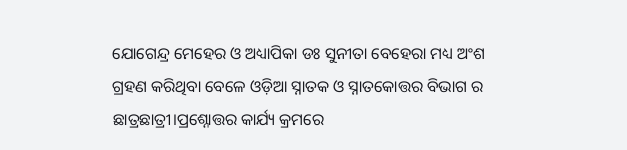ଯୋଗେନ୍ଦ୍ର ମେହେର ଓ ଅଧ୍ୟାପିକା ଡଃ ସୁନୀତା ବେହେରା ମଧ୍ୟ ଅଂଶ ଗ୍ରହଣ କରିଥିବା ବେଳେ ଓଡ଼ିଆ ସ୍ନାତକ ଓ ସ୍ନାତକୋତ୍ତର ବିଭାଗ ର ଛାତ୍ରଛାତ୍ରୀ।ପ୍ରଶ୍ନୋତ୍ତର କାର୍ଯ୍ୟ କ୍ରମରେ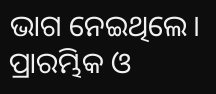ଭାଗ ନେଇଥିଲେ।
ପ୍ରାରମ୍ଭିକ ଓ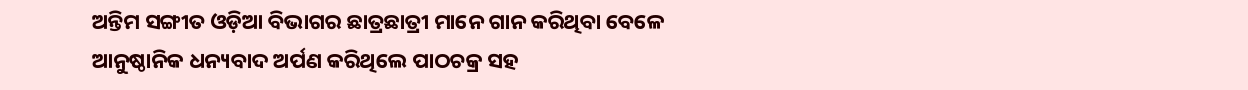ଅନ୍ତିମ ସଙ୍ଗୀତ ଓଡ଼ିଆ ବିଭାଗର ଛାତ୍ରଛାତ୍ରୀ ମାନେ ଗାନ କରିଥିବା ବେଳେ ଆନୁଷ୍ଠାନିକ ଧନ୍ୟବାଦ ଅର୍ପଣ କରିଥିଲେ ପାଠଚକ୍ର ସହ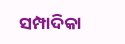ସମ୍ପାଦିକା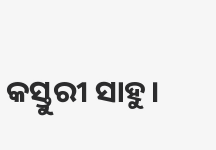କସ୍ତୁରୀ ସାହୁ।